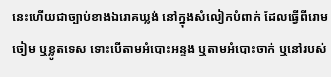នេះហើយជាច្បាប់ខាងឯរោគឃ្លង់ នៅក្នុងសំលៀកបំពាក់ ដែលធ្វើពីរោមចៀម ឬខ្លូតទេស ទោះបើតាមអំបោះអន្ទង ឬតាមអំបោះចាក់ ឬនៅរបស់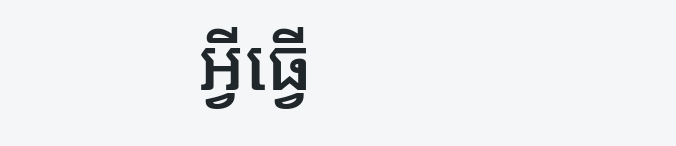អ្វីធ្វើ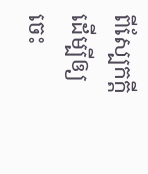ពីស្បែកក្តី ដើម្បីឲ្យចេះ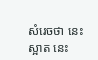សំរេចថា នេះស្អាត នេះ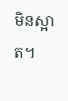មិនស្អាត។